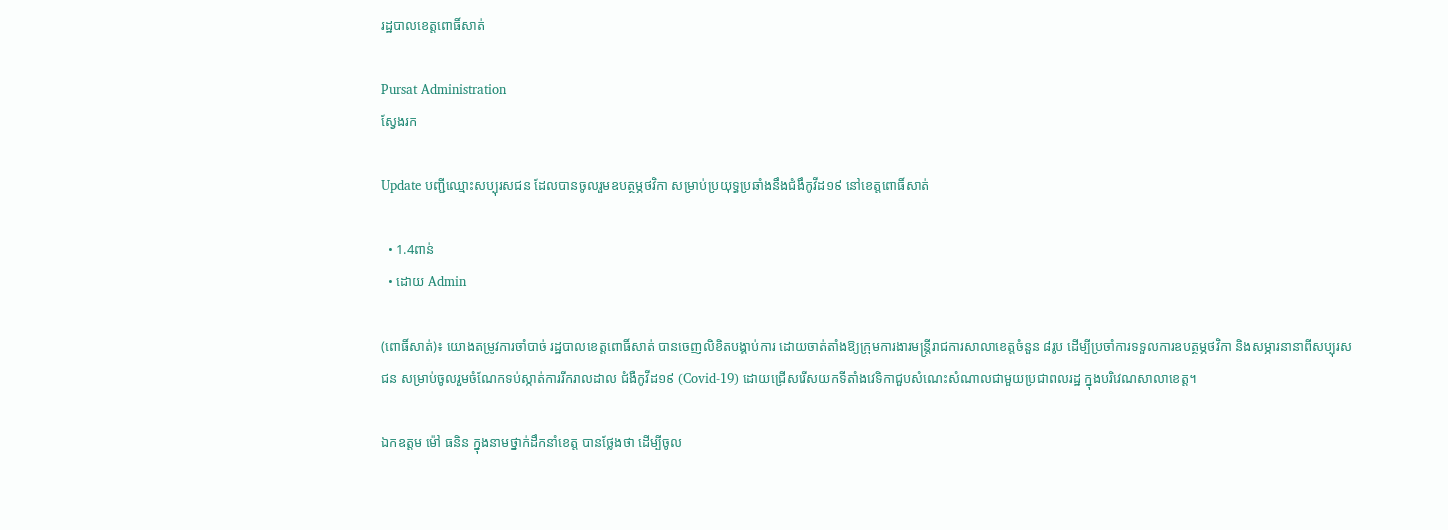រដ្ឋបាលខេត្តពោធិ៍សាត់

Pursat Administration
ស្វែងរក

Update បញ្ជីឈ្មោះសប្បុរសជន ដែលបានចូលរួមឧបត្ថម្ភថវិកា សម្រាប់ប្រយុទ្ធប្រឆាំងនឹងជំងឹកូវីដ១៩ នៅខេត្តពោធិ៍សាត់

  • 1.4ពាន់
  • ដោយ Admin

(ពោធិ៍សាត់)៖ យោងតម្រូវការចាំបាច់ រដ្ឋបាលខេត្តពោធិ៍សាត់ បានចេញលិខិតបង្គាប់ការ ដោយចាត់តាំងឱ្យក្រុមការងារមន្ត្រីរាជការសាលាខេត្តចំនួន ៨រូប ដើម្បីប្រចាំការទទួលការឧបត្ថម្ភថវិកា និងសម្ភារនានាពីសប្បុរសជន សម្រាប់ចូលរួមចំណែកទប់ស្កាត់ការរីករាលដាល ជំងឺកូវីដ១៩ (Covid-19) ដោយជ្រើសរើសយកទីតាំងវេទិកាជួបសំណេះសំណាលជាមួយប្រជាពលរដ្ឋ ក្នុងបរិវេណសាលាខេត្ត។

ឯកឧត្តម ម៉ៅ ធនិន ក្នុងនាមថ្នាក់ដឹកនាំខេត្ត បានថ្លែងថា ដើម្បីចូល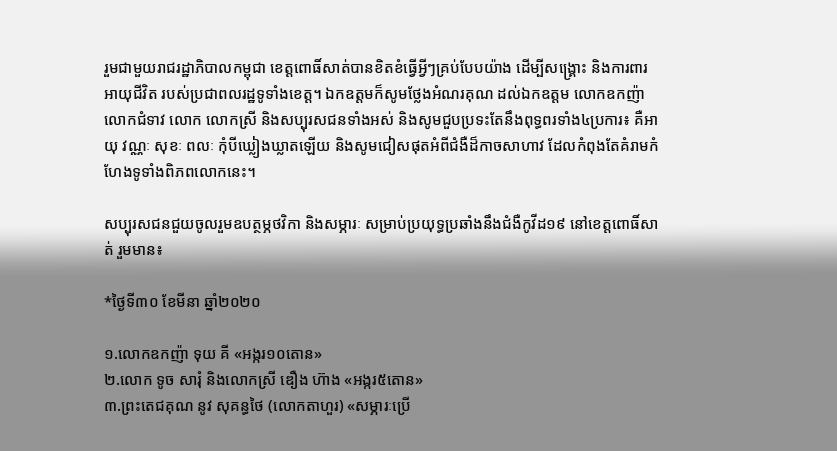រួមជាមួយរាជរដ្ឋាភិបាលកម្ពុជា ខេត្តពោធិ៍សាត់បានខិតខំធ្វើអ្វីៗគ្រប់បែបយ៉ាង ដើម្បីសង្គ្រោះ និងការពារអាយុជីវិត របស់ប្រជាពលរដ្ឋទូទាំងខេត្ត។ ឯកឧត្តមក៏សូមថ្លែងអំណរគុណ ដល់ឯកឧត្តម លោកឧកញ៉ា លោកជំទាវ លោក លោកស្រី និងសប្បុរសជនទាំងអស់ និងសូមជួបប្រទះតែនឹងពុទ្ធពរទាំង៤ប្រការ៖ គឺអាយុ វណ្ណៈ សុខៈ ពលៈ កុំបីឃ្លៀងឃ្លាតឡើយ និងសូមជៀសផុតអំពីជំងឺដ៏កាចសាហាវ ដែលកំពុងតែគំរាមកំហែងទូទាំងពិភពលោកនេះ។

សប្បុរសជនជួយចូលរួមឧបត្ថម្ភថវិកា និងសម្ភារៈ សម្រាប់ប្រយុទ្ធប្រឆាំងនឹងជំងឺកូវីដ១៩ នៅខេត្តពោធិ៍សាត់ រួមមាន៖

*ថ្ងៃទី៣០ ខែមីនា ឆ្នាំ២០២០

១.លោកឧកញ៉ា ទុយ គី «អង្ករ១០តោន»
២.លោក ទូច សារុំ និងលោកស្រី ឌឿង ហ៊ាង «អង្ករ៥តោន»
៣.ព្រះតេជគុណ នូវ សុគន្ធថៃ (លោកតាហួរ) «សម្ភារៈប្រើ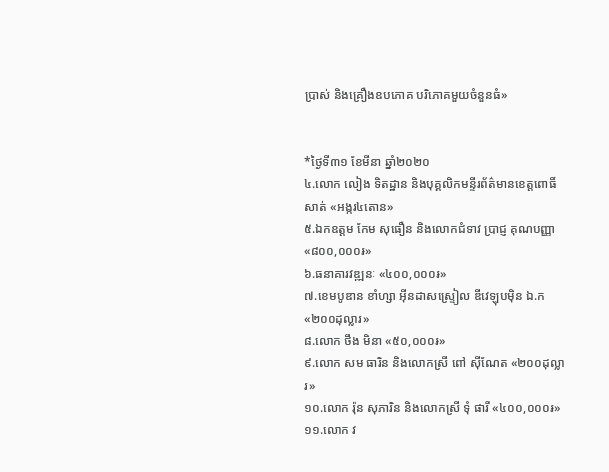ប្រាស់ និងគ្រឿងឧបភោគ បរិភោគមួយចំនួនធំ»


*ថ្ងៃទី៣១ ខែមីនា ឆ្នាំ២០២០
៤.លោក លៀង ទិតដ្ឋាន និងបុគ្គលិកមន្ទីរព័ត៌មានខេត្តពោធិ៍សាត់ «អង្ករ៤តោន»
៥.ឯកឧត្តម កែម សុធឿន និងលោកជំទាវ ប្រាជ្ញ គុណបញ្ញា «៨០០,០០០៛»
៦.ធនាគារវឌ្ឍនៈ «៤០០,០០០៛»
៧.ខេមបូឌាន ខាំហ្សា អ៊ីនដាសស្ទ្រៀល ឌីវេឡុបម៉ិន ឯ.ក «២០០ដុល្លារ»
៨.លោក ថឹង មិនា «៥០,០០០៛»
៩.លោក សម ធារិន និងលោកស្រី ពៅ ស៊ីណែត «២០០ដុល្លារ»
១០.លោក រ៉ុន សុភារិន និងលោកស្រី ទុំ ផារី «៤០០,០០០៛»
១១.លោក វ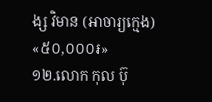ង្ស វិមាន (អាចារ្យក្មេង) «៥០,០០០៛»
១២.លោក កុល ប៊ុ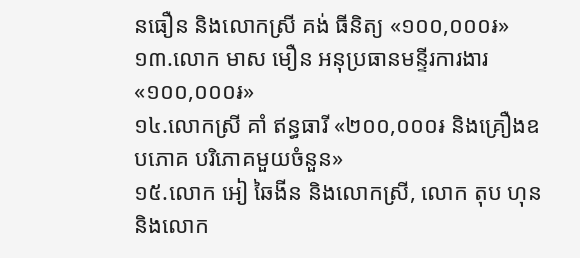នធឿន និងលោកស្រី គង់ ធីនិត្យ «១០០,០០០៛»
១៣.លោក មាស មឿន អនុប្រធានមន្ទីរការងារ «១០០,០០០៛»
១៤.លោកស្រី គាំ ឥន្ធធារី «២០០,០០០៛ និងគ្រឿងឧបភោគ បរិភោគមួយចំនួន»
១៥.លោក អៀ ឆៃងីន និងលោកស្រី, លោក តុប ហុន និងលោក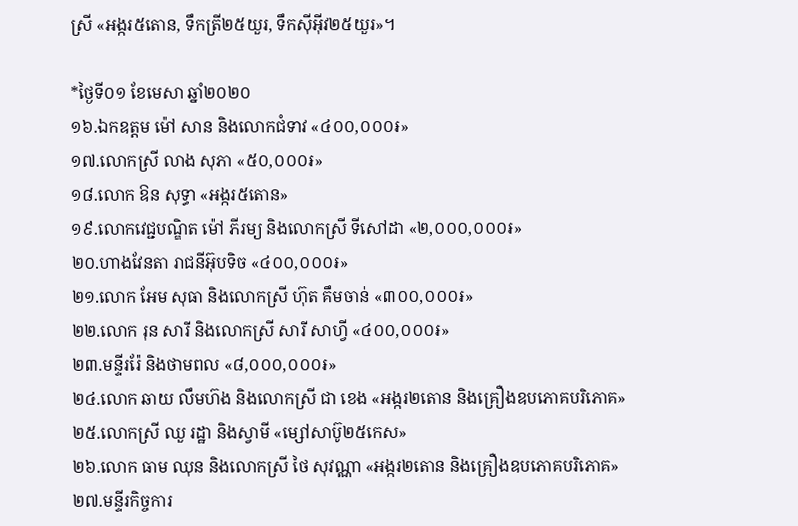ស្រី «អង្ករ៥តោន, ទឹកត្រី២៥យួរ, ទឹកស៊ីអ៊ីវ២៥យួរ»។

*ថ្ងៃទី០១ ខែមេសា ឆ្នាំ២០២០
១៦.ឯកឧត្តម ម៉ៅ សាន និងលោកជំទាវ «៤០០,០០០៛»
១៧.លោកស្រី លាង សុភា «៥០,០០០៛»
១៨.លោក ឱន សុទ្ធា «អង្ករ៥តោន»
១៩.លោកវេជ្ជបណ្ឌិត ម៉ៅ ភីរម្យ និងលោកស្រី ទីសៅដា «២,០០០,០០០៛»
២០.ហាងវែនតា រាជនីអ៊ុបទិច «៤០០,០០០៛»
២១.លោក អែម សុធា និងលោកស្រី ហ៊ុត គឹមចាន់ «៣០០,០០០៛»
២២.លោក រុន សារី និងលោកស្រី សារី សាហ្វី «៤០០,០០០៛»
២៣.មន្ទីររ៉ែ និងថាមពល «៨,០០០,០០០៛»
២៤.លោក ឆាយ លឹមហ៊ង និងលោកស្រី ជា ខេង «អង្ករ២តោន និងគ្រឿងឧបភោគបរិភោគ»
២៥.លោកស្រី ឈួ រដ្ឋា និងស្វាមី «ម្សៅសាប៊ូ២៥កេស»
២៦.លោក ធាម ឈុន និងលោកស្រី ថៃ សុវណ្ណា «អង្ករ២តោន និងគ្រឿងឧបភោគបរិភោគ»
២៧.មន្ទីរកិច្ចការ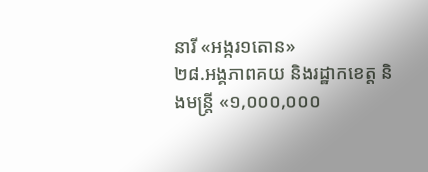នារី «អង្ករ១តោន»
២៨.អង្គភាពគយ និងរដ្ឋាកខេត្ត និងមន្ត្រី «១,០០០,០០០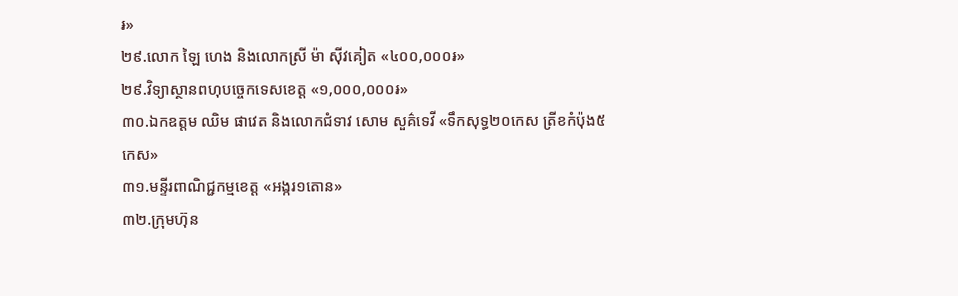៛»
២៩.លោក ឡៃ ហេង និងលោកស្រី ម៉ា ស៊ីវគៀត «៤០០,០០០៛»
២៩.វិទ្យាស្ថានពហុបច្ចេកទេសខេត្ត «១,០០០,០០០៛»
៣០.ឯកឧត្ដម ឈិម ផាវេត និងលោកជំទាវ សោម សួគ៌ទេវី «ទឹកសុទ្ធ២០កេស ត្រីខកំប៉ុង៥កេស»
៣១.មន្ទីរពាណិជ្ជកម្មខេត្ត «អង្ករ១តោន»
៣២.ក្រុមហ៊ុន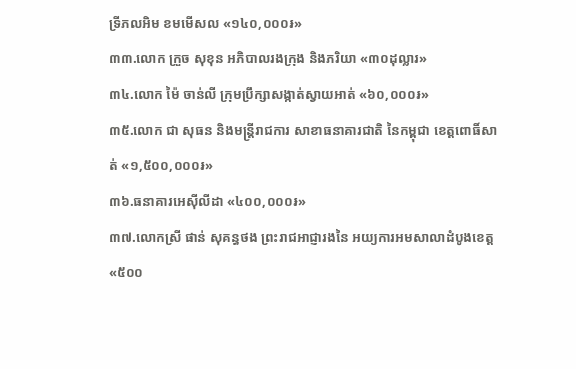ទ្រីភលអិម ខមមើសល «១៤០,០០០៛»
៣៣.លោក ក្រួច សុខុន អភិបាលរងក្រុង និងភរិយា «៣០ដុល្លារ»
៣៤.លោក ម៉ៃ ចាន់លី ក្រុមប្រឹក្សាសង្កាត់ស្វាយអាត់ «៦០,០០០៛»
៣៥.លោក ជា សុធន និងមន្ត្រីរាជការ សាខាធនាគារជាតិ នៃកម្ពុជា ខេត្តពោធិ៍សាត់ «១,៥០០,០០០៛»
៣៦.ធនាគារអេស៊ីលីដា «៤០០,០០០៛»
៣៧.លោកស្រី ផាន់ សុគន្ធថង ព្រះរាជអាជ្ញារងនៃ អយ្យការអមសាលាដំបូងខេត្ត «៥០០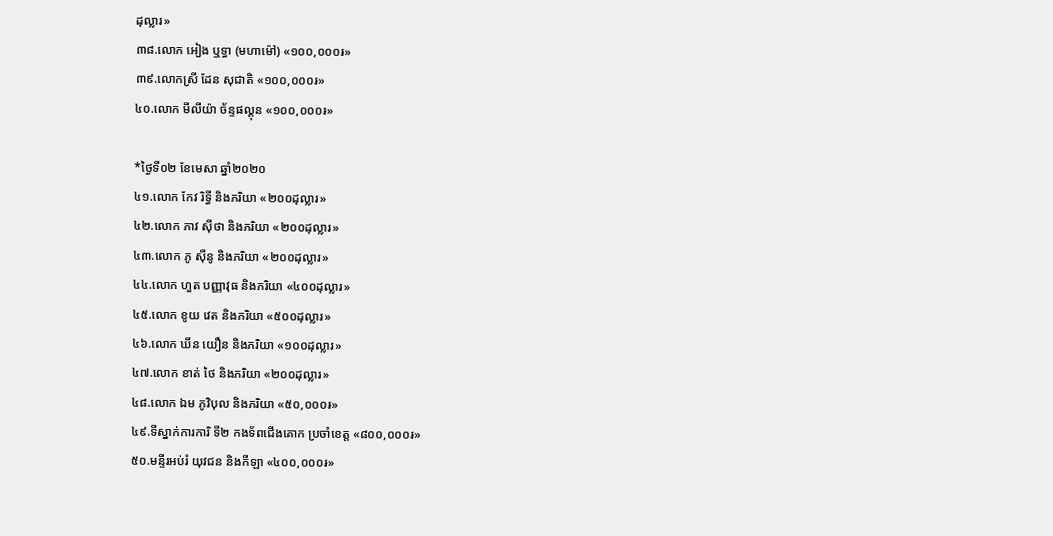ដុល្លារ»
៣៨.លោក អៀង ឬទ្ធា (មហាម៉ៅ) «១០០,០០០៛»
៣៩.លោកស្រី ដែន សុជាតិ «១០០,០០០៛»
៤០.លោក មីលីយ៉ា ច័ន្ទផល្គុន «១០០,០០០៛»

*ថ្ងៃទី០២ ខែមេសា ឆ្នាំ២០២០
៤១.លោក កែវ រិទ្ធី និងភរិយា «២០០ដុល្លារ»
៤២.លោក ភាវ ស៊ីថា និងភរិយា «២០០ដុល្លារ»
៤៣.លោក ភូ ស៊ីនូ និងភរិយា «២០០ដុល្លារ»
៤៤.លោក ហួត បញ្ញាវុធ និងភរិយា «៤០០ដុល្លារ»
៤៥.លោក ខូយ វេត និងភរិយា «៥០០ដុល្លារ»
៤៦.លោក ឃឹន យឿន និងភរិយា «១០០ដុល្លារ»
៤៧.លោក ខាត់ ថៃ និងភរិយា «២០០ដុល្លារ»
៤៨.លោក ឯម ភូវិបុល និងភរិយា «៥០,០០០៛»
៤៩.ទីស្នាក់ការការិ ទី២ កងទ័ពជើងគោក ប្រចាំខេត្ត «៨០០,០០០៛»
៥០.មន្ទីរអប់រំ យុវជន និងកីឡា «៤០០,០០០៛»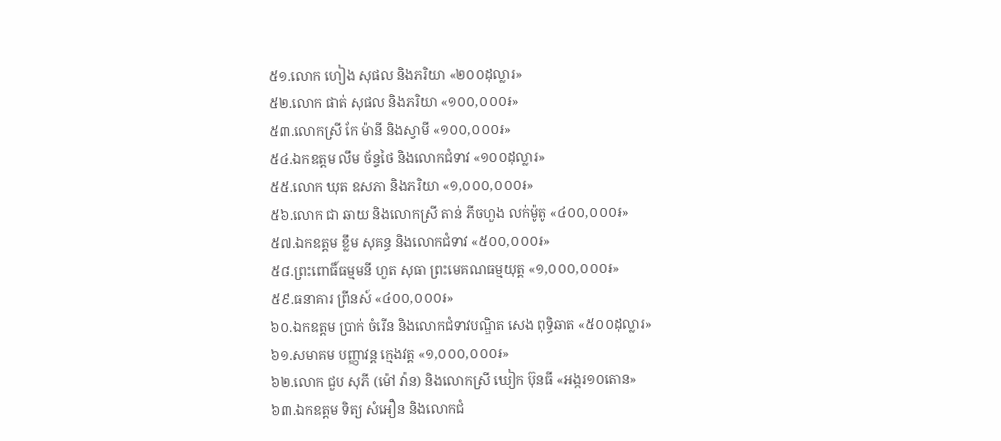៥១.លោក ហៀង សុផល និងភរិយា «២០០ដុល្លារ»
៥២.លោក ផាត់ សុផល និងភរិយា «១០០,០០០៛»
៥៣.លោកស្រី កែ ម៉ានី និងស្វាមី «១០០,០០០៛»
៥៤.ឯកឧត្តម លឹម ច័ន្ទថៃ និងលោកជំទាវ «១០០ដុល្លារ»
៥៥.លោក ឃុត ឧសភា និងភរិយា «១,០០០,០០០៛»
៥៦.លោក ជា ឆាយ និងលោកស្រី តាន់ ភីចហួង លក់ម៉ូតូ «៤០០,០០០៛»
៥៧.ឯកឧត្តម ខ្លឹម សុគន្ធ និងលោកជំទាវ «៥០០,០០០៛»
៥៨.ព្រះពោធិ៍ធម្មមនី ហួត សុធា ព្រះមេគណធម្មយុត្ត «១,០០០,០០០៛»
៥៩.ធនាគារ ព្រីនស៍ «៤០០,០០០៛»
៦០.ឯកឧត្តម ប្រាក់ ចំរើន និងលោកជំទាវបណ្ឌិត សេង ពុទ្ធិឆាត «៥០០ដុល្លារ»
៦១.សមាគម បញ្ញាវន្ត ក្មេងវត្ត «១,០០០,០០០៛»
៦២.លោក ជួប សុភី (ម៉ៅ វ៉ាន) និងលោកស្រី ឃៀក ប៊ុនធី «អង្ករ១០តោន»
៦៣.ឯកឧត្តម ទិត្យ សំអឿន និងលោកជំ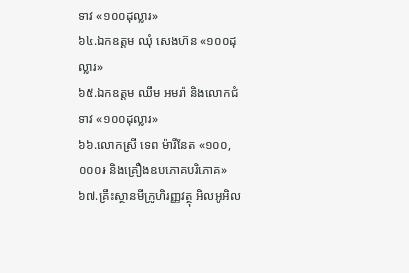ទាវ «១០០ដុល្លារ»
៦៤.ឯកឧត្តម ឈុំ សេងហ៊ន «១០០ដុល្លារ»
៦៥.ឯកឧត្តម ឈឹម អមរ៉ា និងលោកជំទាវ «១០០ដុល្លារ»
៦៦.លោកស្រី ទេព ម៉ារីនែត «១០០,០០០៛ និងគ្រឿងឧបភោគបរិភោគ»
៦៧.គ្រឹះស្ថានមីក្រូហិរញ្ញវត្ថុ អិលអូអិល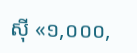ស៊ី «១,០០០,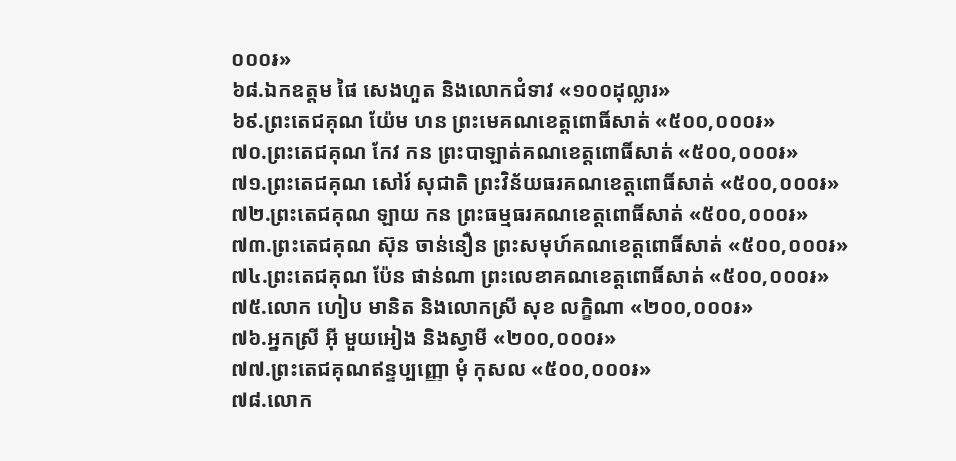០០០៛»
៦៨.ឯកឧត្ដម ផៃ សេងហួត និងលោកជំទាវ «១០០ដុល្លារ»
៦៩.ព្រះតេជគុណ យ៉ែម ហន ព្រះមេគណខេត្តពោធិ៍សាត់ «៥០០,០០០៛»
៧០.ព្រះតេជគុណ កែវ កន ព្រះបាឡាត់គណខេត្តពោធិ៍សាត់ «៥០០,០០០៛»
៧១.ព្រះតេជគុណ សៅរ៍ សុជាតិ ព្រះវិន័យធរគណខេត្តពោធិ៍សាត់ «៥០០,០០០៛»
៧២.ព្រះតេជគុណ ឡាយ កន ព្រះធម្មធរគណខេត្តពោធិ៍សាត់ «៥០០,០០០៛»
៧៣.ព្រះតេជគុណ ស៊ុន ចាន់នឿន ព្រះសមុហ៍គណខេត្តពោធិ៍សាត់ «៥០០,០០០៛»
៧៤.ព្រះតេជគុណ ប៉ែន ផាន់ណា ព្រះលេខាគណខេត្តពោធិ៍សាត់ «៥០០,០០០៛»
៧៥.លោក ហៀប មានិត និងលោកស្រី សុខ លក្ខិណា «២០០,០០០៛»
៧៦.អ្នកស្រី អ៊ី មួយអៀង និងស្វាមី «២០០,០០០៛»
៧៧.ព្រះតេជគុណឥន្ទប្បញ្ញោ មុំ កុសល «៥០០,០០០៛»
៧៨.លោក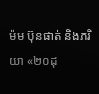ម៉ម ប៊ុនផាត់ និងភរិយា «២០ដុ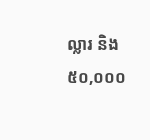ល្លារ និង៥០,០០០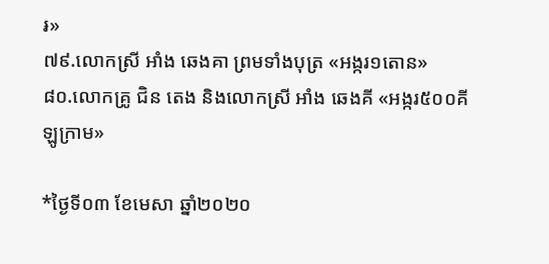៛»
៧៩.លោកស្រី អាំង ឆេងគា ព្រមទាំងបុត្រ «អង្ករ១តោន»
៨០.លោកគ្រូ ជិន តេង និងលោកស្រី អាំង ឆេងគី «អង្ករ៥០០គីឡូក្រាម»

*ថ្ងៃទី០៣ ខែមេសា ឆ្នាំ២០២០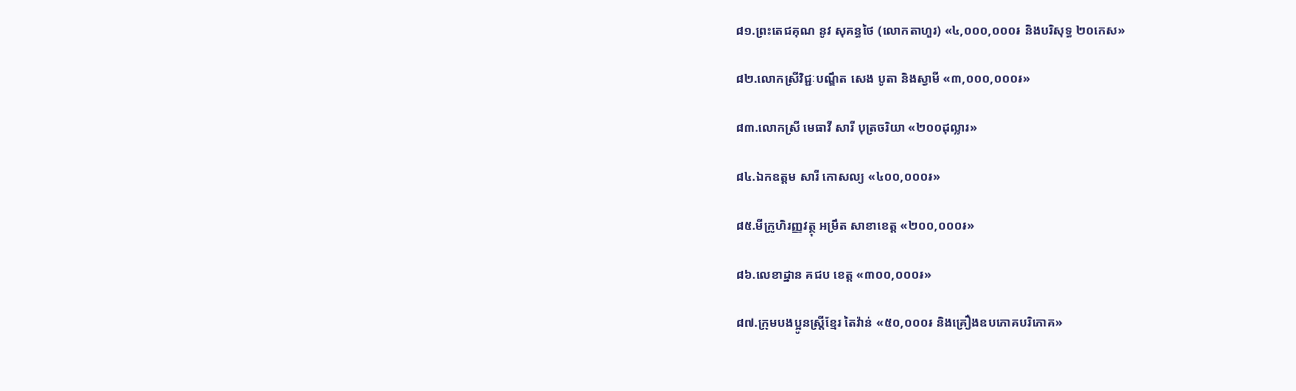៨១.ព្រះតេជគុណ នូវ សុគន្ធថៃ (លោកតាហួរ) «៤,០០០,០០០៛ និងបរិសុទ្ធ ២០កេស»

៨២.លោកស្រីវិជ្ជៈបណ្ឌឹត សេង បូតា និងស្វាមី «៣,០០០,០០០៛»

៨៣.លោកស្រី មេធាវី សារី បុត្រចរិយា «២០០ដុល្លារ»

៨៤.ឯកឧត្តម សារី កោសល្យ «៤០០,០០០៛»

៨៥.មីក្រូហិរញ្ញវត្ថុ អម្រឹត សាខាខេត្ត «២០០,០០០៛»

៨៦.លេខាដ្នាន គជប ខេត្ត «៣០០,០០០៛»

៨៧.ក្រុមបងប្អូនស្ត្រីខ្មែរ តៃវ៉ាន់ «៥០,០០០៛ និងគ្រឿងឧបភោគបរិភោគ»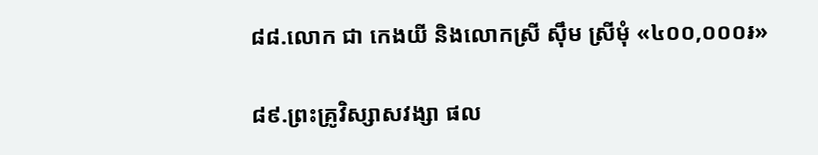៨៨.លោក ជា កេងយី និងលោកស្រី ស៊ឹម ស្រីមុំ «៤០០,០០០៛»

៨៩.ព្រះគ្រូវិស្សាសវង្សា ផល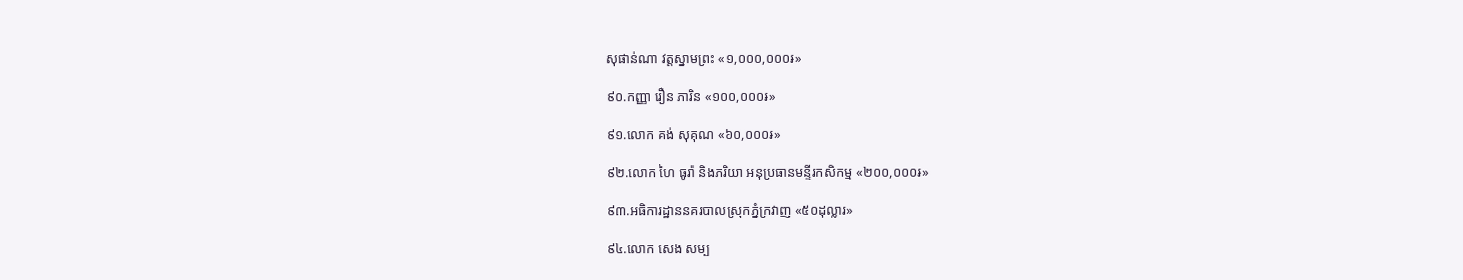សុផាន់ណា វត្តស្នាមព្រះ «១,០០០,០០០៛»

៩០.កញ្ញា រឿន ភារិន «១០០,០០០៛»

៩១.លោក គង់ សុគុណ «៦០,០០០៛»

៩២.លោក ហៃ ធូរ៉ា និងភរិយា អនុប្រធានមន្ទីរកសិកម្ម «២០០,០០០៛»

៩៣.អធិការដ្ឋាននគរបាលស្រុកភ្នំក្រវាញ «៥០ដុល្លារ»

៩៤.លោក សេង សម្ប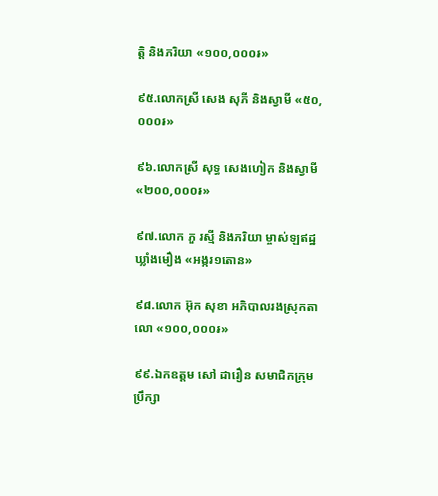ត្តិ និងភរិយា «១០០,០០០៛»

៩៥.លោកស្រី សេង សុភី និងស្វាមី «៥០,០០០៛»

៩៦.លោកស្រី សុទ្ធ សេងហៀក និងស្វាមី «២០០,០០០៛»

៩៧.លោក ភួ រស្មី និងភរិយា ម្ចាស់ឡឥដ្ឋ ឃ្លាំងមឿង «អង្ករ១តោន»

៩៨.លោក អ៊ុក សុខា អភិបាលរងស្រុកតាលោ «១០០,០០០៛»

៩៩.ឯកឧត្តម សៅ ដារឿន សមាជិកក្រុមប្រឹក្សា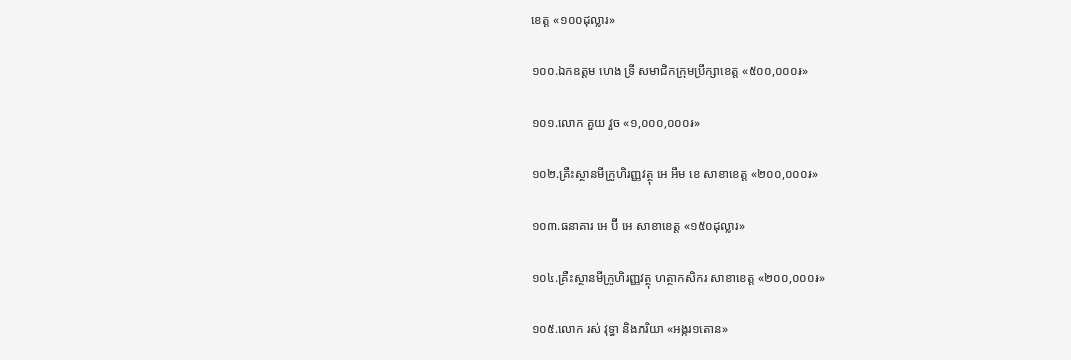ខេត្ត «១០០ដុល្លារ»

១០០.ឯកឧត្តម ហេង ទ្រី សមាជិកក្រុមប្រឹក្សាខេត្ត «៥០០,០០០៛»

១០១.លោក គួយ វួច «១,០០០,០០០៛»

១០២.គ្រឺះស្ថានមីក្រូហិរញ្ញវត្ថុ អេ អឹម ខេ សាខាខេត្ត «២០០,០០០៛»

១០៣.ធនាគារ អេ ប៊ី អេ សាខាខេត្ត «១៥០ដុល្លារ»

១០៤.គ្រឺះស្ថានមីក្រូហិរញ្ញវត្ថុ ហត្ថាកសិករ សាខាខេត្ត «២០០,០០០៛»

១០៥.លោក រស់ វុទ្ធា និងភរិយា «អង្ករ១តោន»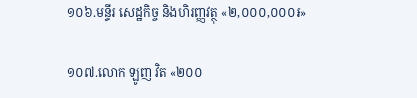១០៦.មន្ទីរ សេដ្ឋកិច្ច និងហិរញ្ញវត្ថុ «២,០០០,០០០៛»

១០៧.លោក ឡូញ វិត «២០០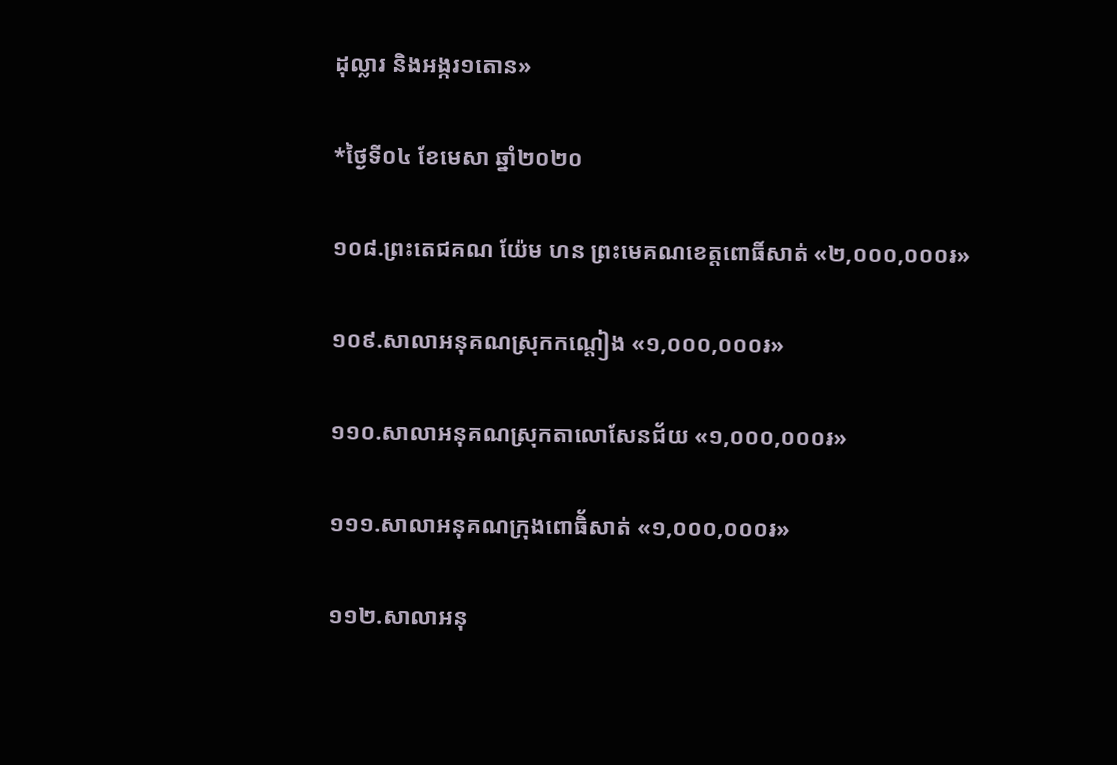ដុល្លារ និងអង្ករ១តោន»

*ថ្ងៃទី០៤ ខែមេសា ឆ្នាំ២០២០

១០៨.ព្រះតេជគណ យ៉ែម ហន ព្រះមេគណខេត្តពោធិ៍សាត់ «២,០០០,០០០៛»

១០៩.សាលាអនុគណស្រុកកណ្តៀង «១,០០០,០០០៛»

១១០.សាលាអនុគណស្រុកតាលោសែនជ័យ «១,០០០,០០០៛»

១១១.សាលាអនុគណក្រុងពោធិ័សាត់ «១,០០០,០០០៛»

១១២.សាលាអនុ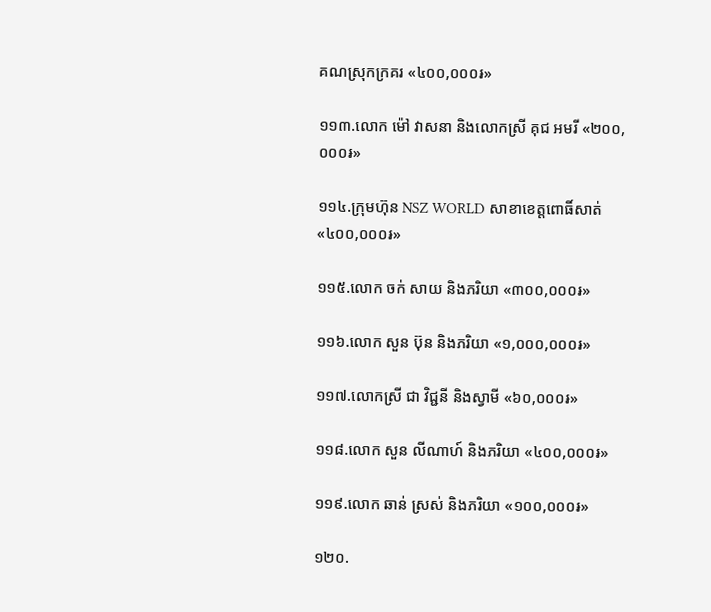គណស្រុកក្រគរ «៤០០,០០០៛»

១១៣.លោក ម៉ៅ វាសនា និងលោកស្រី គុជ អមរី «២០០,០០០៛»

១១៤.ក្រុមហ៊ុន NSZ WORLD សាខាខេត្តពោធិ៍សាត់ «៤០០,០០០៛»

១១៥.លោក ចក់ សាយ និងភរិយា «៣០០,០០០៛»

១១៦.លោក សួន ប៊ុន និងភរិយា «១,០០០,០០០៛»

១១៧.លោកស្រី ជា វិជ្ជនី និងស្វាមី «៦០,០០០៛»

១១៨.លោក សួន លីណាហ៍ និងភរិយា «៤០០,០០០៛»

១១៩.លោក ឆាន់ ស្រស់ និងភរិយា «១០០,០០០៛»

១២០.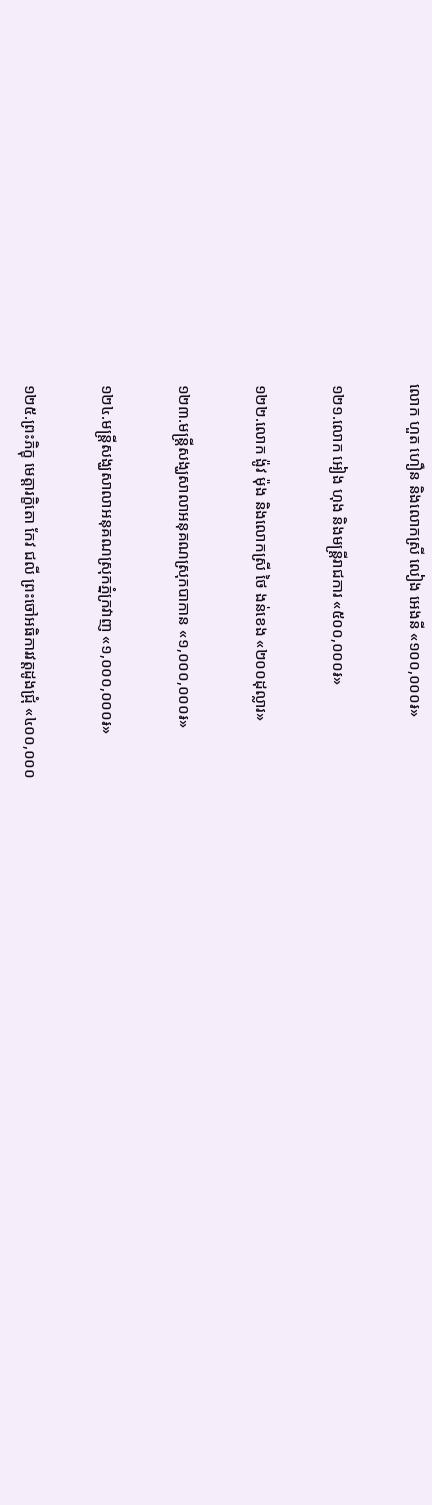លោក ហួត ហឿន និងលោកស្រី លៀង អេងនី «១០០,០០០៛»

១២១.លោក អៀង ហុង និងមន្រ្តីរាជការ «៥០០,០០០៛»

១២២.លោក ង៉ូវ ម៉ុង និងលោកស្រី ថៃ ងន់ខេង «២០០ដុល្លារ»

១២៣.មន្រ្តីសង្ឃសាលាអនុគណស្រុកបាកាន «១,០០០,០០០៛»

១២៤.មន្រ្តីសង្ឃសាលាអនុគណស្រុកភ្នំក្រវាញ «១,០០០,០០០៛»

១២៥.ព្រះភិក្ខុ មេត្តារក្ខិតោ កែវ ជលី ព្រះចៅអធិការវត្តដូងជ្រុំ «៤០០,០០០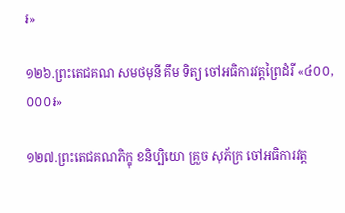៛»

១២៦.ព្រះតេជគណ សមថមុនី គឹម ទិត្យ ចៅអធិការវត្តព្រៃដំរី «៤០០,០០០៛»

១២៧.ព្រះតេជគណភិក្ខុ ខនិប្បិយោ គ្រួច សុភ័ក្រ ចៅអធិការវត្ត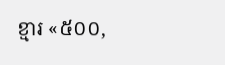ខ្មារ «៥០០,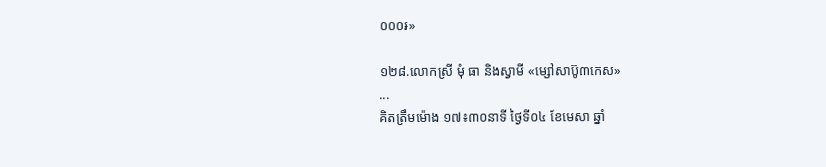០០០៛»

១២៨.លោកស្រី មុំ ធា និងស្វាមី «ម្សៅសាប៊ូ៣កេស»
...
គិតត្រឹមម៉ោង ១៧៖៣០នាទី ថ្ងៃទី០៤ ខែមេសា ឆ្នាំ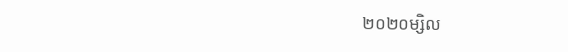២០២០ម្សិល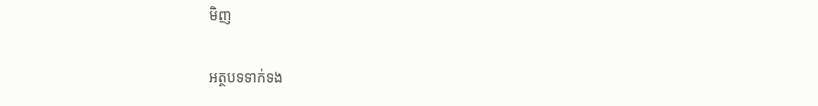មិញ

អត្ថបទទាក់ទង